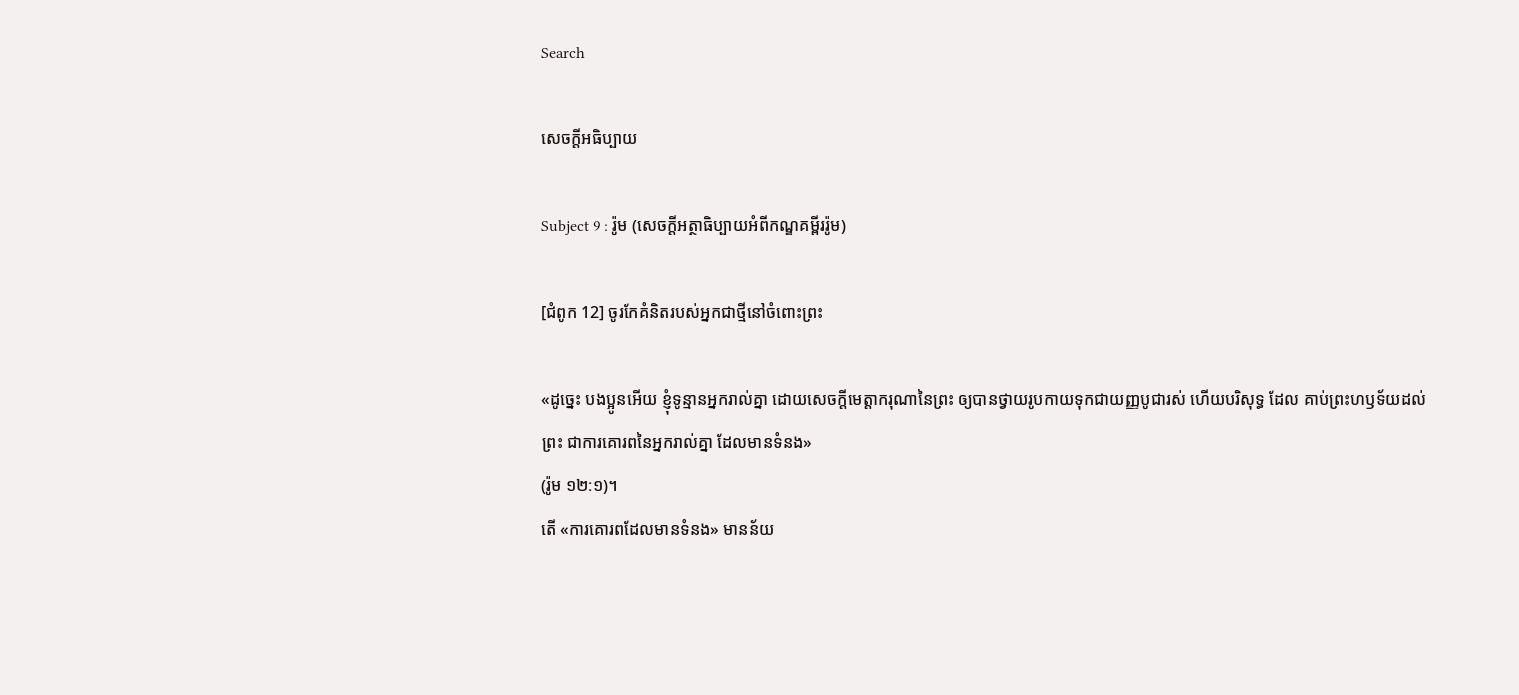Search

សេចក្តីអធិប្បាយ

Subject 9 : រ៉ូម (សេចក្តីអត្ថាធិប្បាយអំពីកណ្ឌគម្ពីររ៉ូម)

[ជំពូក 12] ចូរកែគំនិតរបស់អ្នកជាថ្មីនៅចំពោះព្រះ

«ដូច្នេះ បងប្អូនអើយ ខ្ញុំទូន្មានអ្នករាល់គ្នា ដោយសេចក្តីមេត្តាករុណានៃព្រះ ឲ្យបានថ្វាយរូបកាយទុកជាយញ្ញបូជារស់ ហើយបរិសុទ្ធ ដែល គាប់ព្រះហឫទ័យដល់ព្រះ ជាការគោរពនៃអ្នករាល់គ្នា ដែលមានទំនង»
(រ៉ូម ១២:១)។
តើ «ការគោរពដែលមានទំនង» មានន័យ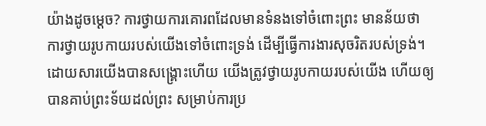យ៉ាងដូចម្តេច? ការថ្វាយការគោរពដែលមានទំនងទៅចំពោះព្រះ មានន័យថា ការថ្វាយរូបកាយរបស់យើងទៅចំពោះទ្រង់ ដើម្បីធ្វើការងារសុចរិតរបស់ទ្រង់។ ដោយសារយើងបានសង្រ្គោះហើយ យើងត្រូវថ្វាយរូបកាយរបស់យើង ហើយឲ្យបានគាប់ព្រះទ័យដល់ព្រះ សម្រាប់ការប្រ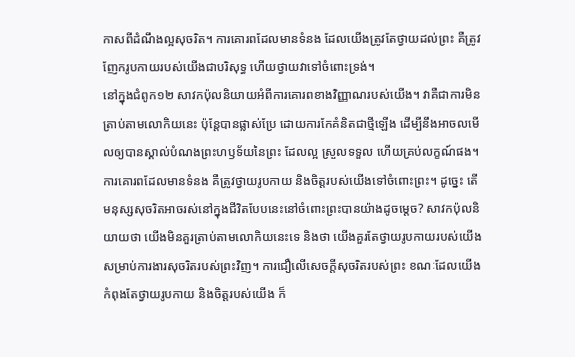កាសពីដំណឹងល្អសុចរិត។ ការគោរពដែលមានទំនង ដែលយើងត្រូវតែថ្វាយដល់ព្រះ គឺត្រូវញែករូបកាយរបស់យើងជាបរិសុទ្ធ ហើយថ្វាយវាទៅចំពោះទ្រង់។
នៅក្នុងជំពូក១២ សាវកប៉ុលនិយាយអំពីការគោរពខាងវិញ្ញាណរបស់យើង។ វាគឺជាការមិនត្រាប់តាមលោកិយនេះ ប៉ុន្តែបានផ្លាស់ប្រែ ដោយការកែគំនិតជាថ្មីឡើង ដើម្បីនឹងអាចលមើលឲ្យបានស្គាល់បំណងព្រះហឫទ័យនៃព្រះ ដែលល្អ ស្រួលទទួល ហើយគ្រប់លក្ខណ៍ផង។
ការគោរពដែលមានទំនង គឺត្រូវថ្វាយរូបកាយ និងចិត្តរបស់យើងទៅចំពោះព្រះ។ ដូច្នេះ តើមនុស្សសុចរិតអាចរស់នៅក្នុងជីវិតបែបនេះនៅចំពោះព្រះបានយ៉ាងដូចម្តេច? សាវកប៉ុលនិយាយថា យើងមិនគួរត្រាប់តាមលោកិយនេះទេ និងថា យើងគួរតែថ្វាយរូបកាយរបស់យើងសម្រាប់ការងារសុចរិតរបស់ព្រះវិញ។ ការជឿលើសេចក្តីសុចរិតរបស់ព្រះ ខណៈដែលយើងកំពុងតែថ្វាយរូបកាយ និងចិត្តរបស់យើង ក៏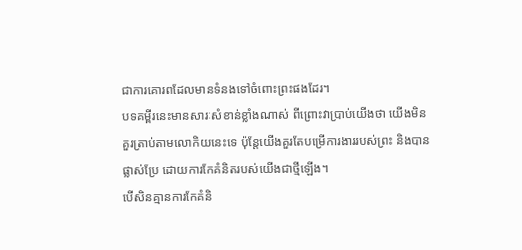ជាការគោរពដែលមានទំនងទៅចំពោះព្រះផងដែរ។
បទគម្ពីរនេះមានសារៈសំខាន់ខ្លាំងណាស់ ពីព្រោះវាប្រាប់យើងថា យើងមិនគួរត្រាប់តាមលោកិយនេះទេ ប៉ុន្តែយើងគួរតែបម្រើការងាររបស់ព្រះ និងបានផ្លាស់ប្រែ ដោយការកែគំនិតរបស់យើងជាថ្មីឡើង។
បើសិនគ្មានការកែគំនិ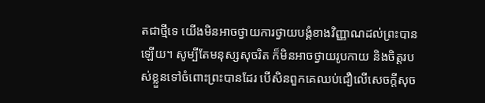តជាថ្មីទេ យើងមិនអាចថ្វាយការថ្វាយបង្គំខាងវិញ្ញាណដល់ព្រះបានឡើយ។ សូម្បីតែមនុស្សសុចរិត ក៏មិនអាចថ្វាយរូបកាយ និងចិត្តរបស់ខ្លួនទៅចំពោះព្រះបានដែរ បើសិនពួកគេឈប់ជឿលើសេចក្តីសុច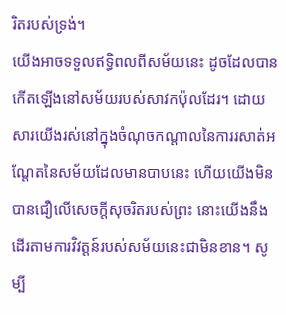រិតរបស់ទ្រង់។
យើងអាចទទួលឥទ្ធិពលពីសម័យនេះ ដូចដែលបានកើតឡើងនៅសម័យរបស់សាវកប៉ុលដែរ។ ដោយសារយើងរស់នៅក្នុងចំណុចកណ្តាលនៃការរសាត់អណ្តែតនៃសម័យដែលមានបាបនេះ ហើយយើងមិនបានជឿលើសេចក្តីសុចរិតរបស់ព្រះ នោះយើងនឹងដើរតាមការវិវត្តន៍របស់សម័យនេះជាមិនខាន។ សូម្បី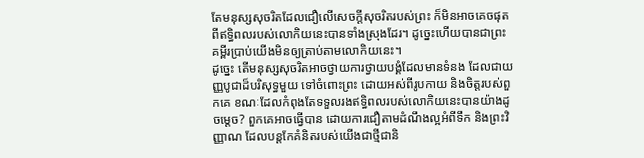តែមនុស្សសុចរិតដែលជឿលើសេចក្តីសុចរិតរបស់ព្រះ ក៏មិនអាចគេចផុតពីឥទ្ធិពលរបស់លោកិយនេះបានទាំងស្រុងដែរ។ ដូច្នេះហើយបានជាព្រះគម្ពីរប្រាប់យើងមិនឲ្យត្រាប់តាមលោកិយនេះ។
ដូច្នេះ តើមនុស្សសុចរិតអាចថ្វាយការថ្វាយបង្គំដែលមានទំនង ដែលជាយញ្ញបូជាដ៏បរិសុទ្ធមួយ ទៅចំពោះព្រះ ដោយអស់ពីរូបកាយ និងចិត្តរបស់ពួកគេ ខណៈដែលកំពុងតែទទួលរងឥទ្ធិពលរបស់លោកិយនេះបានយ៉ាងដូចម្តេច? ពួកគេអាចធ្វើបាន ដោយការជឿតាមដំណឹងល្អអំពីទឹក និងព្រះវិញ្ញាណ ដែលបន្តកែគំនិតរបស់យើងជាថ្មីជានិ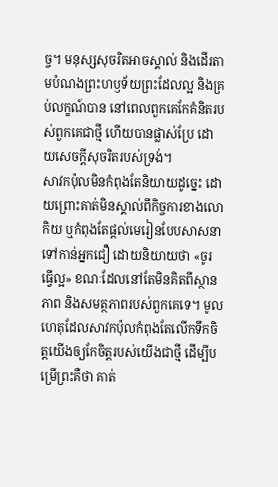ច្ច។ មនុស្សសុចរិតអាចស្គាល់ និងដើរតាមបំណងព្រះហឫទ័យព្រះដែលល្អ និងគ្រប់លក្ខណ៍បាន នៅពេលពួកគេកែគំនិតរបស់ពួកគេជាថ្មី ហើយបានផ្លាស់ប្រែ ដោយសេចក្តីសុចរិតរបស់ទ្រង់។
សាវកប៉ុលមិនកំពុងតែនិយាយដូច្នេះ ដោយព្រោះគាត់មិនស្គាល់ពីកិច្ចការខាងលោកិយ ឬកំពុងតែផ្តល់មេរៀនបែបសាសនាទៅកាន់អ្នកជឿ ដោយនិយាយថា «ចូរធ្វើល្អ» ខណៈដែលនៅតែមិនគិតពីស្ថានភាព និងសមត្ថភាពរបស់ពួកគេទេ។ មូលហេតុដែលសាវកប៉ុលកំពុងតែលើកទឹកចិត្តយើងឲ្យកែចិត្តរបស់យើងជាថ្មី ដើម្បីបម្រើព្រះគឺថា គាត់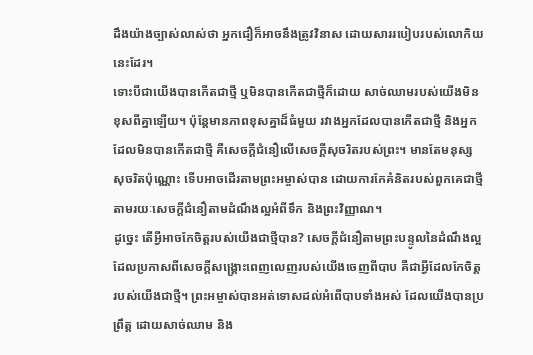ដឹងយ៉ាងច្បាស់លាស់ថា អ្នកជឿក៏អាចនឹងត្រូវវិនាស ដោយសាររបៀបរបស់លោកិយនេះដែរ។
ទោះបីជាយើងបានកើតជាថ្មី ឬមិនបានកើតជាថ្មីក៏ដោយ សាច់ឈាមរបស់យើងមិនខុសពីគ្នាឡើយ។ ប៉ុន្តែមានភាពខុសគ្នាដ៏ធំមួយ រវាងអ្នកដែលបានកើតជាថ្មី និងអ្នកដែលមិនបានកើតជាថ្មី គឺសេចក្តីជំនឿលើសេចក្តីសុចរិតរបស់ព្រះ។ មានតែមនុស្សសុចរិតប៉ុណ្ណោះ ទើបអាចដើរតាមព្រះអម្ចាស់បាន ដោយការកែគំនិតរបស់ពួកគេជាថ្មី តាមរយៈសេចក្តីជំនឿតាមដំណឹងល្អអំពីទឹក និងព្រះវិញ្ញាណ។
ដូច្នេះ តើអ្វីអាចកែចិត្តរបស់យើងជាថ្មីបាន? សេចក្តីជំនឿតាមព្រះបន្ទូលនៃដំណឹងល្អ ដែលប្រកាសពីសេចក្តីសង្រ្គោះពេញលេញរបស់យើងចេញពីបាប គឺជាអ្វីដែលកែចិត្តរបស់យើងជាថ្មី។ ព្រះអម្ចាស់បានអត់ទោសដល់អំពើបាបទាំងអស់ ដែលយើងបានប្រព្រឹត្ត ដោយសាច់ឈាម និង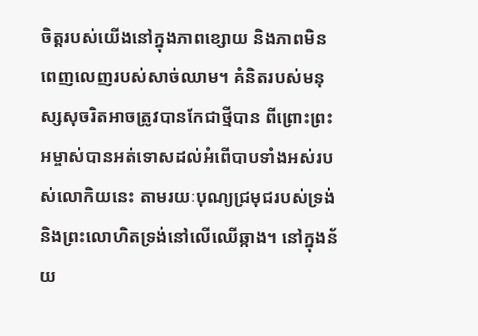ចិត្តរបស់យើងនៅក្នុងភាពខ្សោយ និងភាពមិនពេញលេញរបស់សាច់ឈាម។ គំនិតរបស់មនុស្សសុចរិតអាចត្រូវបានកែជាថ្មីបាន ពីព្រោះព្រះ អម្ចាស់បានអត់ទោសដល់អំពើបាបទាំងអស់របស់លោកិយនេះ តាមរយៈបុណ្យជ្រមុជរបស់ទ្រង់ និងព្រះលោហិតទ្រង់នៅលើឈើឆ្កាង។ នៅក្នុងន័យ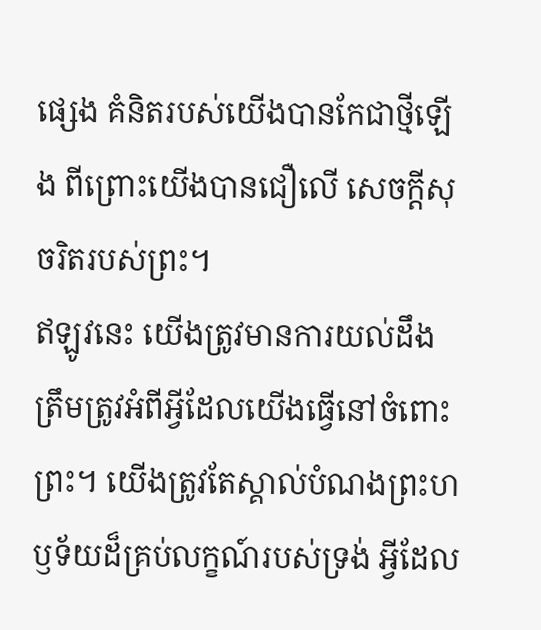ផ្សេង គំនិតរបស់យើងបានកែជាថ្មីឡើង ពីព្រោះយើងបានជឿលើ សេចក្តីសុចរិតរបស់ព្រះ។
ឥឡូវនេះ យើងត្រូវមានការយល់ដឹងត្រឹមត្រូវអំពីអ្វីដែលយើងធ្វើនៅចំពោះព្រះ។ យើងត្រូវតែស្គាល់បំណងព្រះហឫទ័យដ៏គ្រប់លក្ខណ៍របស់ទ្រង់ អ្វីដែល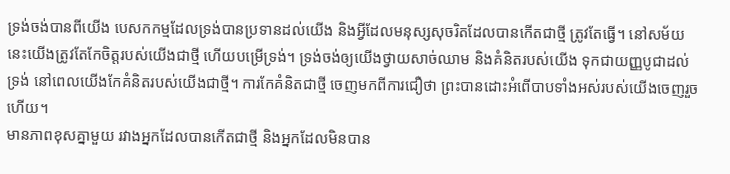ទ្រង់ចង់បានពីយើង បេសកកម្មដែលទ្រង់បានប្រទានដល់យើង និងអ្វីដែលមនុស្សសុចរិតដែលបានកើតជាថ្មី ត្រូវតែធ្វើ។ នៅសម័យនេះយើងត្រូវតែកែចិត្តរបស់យើងជាថ្មី ហើយបម្រើទ្រង់។ ទ្រង់ចង់ឲ្យយើងថ្វាយសាច់ឈាម និងគំនិតរបស់យើង ទុកជាយញ្ញបូជាដល់ទ្រង់ នៅពេលយើងកែគំនិតរបស់យើងជាថ្មី។ ការកែគំនិតជាថ្មី ចេញមកពីការជឿថា ព្រះបានដោះអំពើបាបទាំងអស់របស់យើងចេញរួចហើយ។
មានភាពខុសគ្នាមួយ រវាងអ្នកដែលបានកើតជាថ្មី និងអ្នកដែលមិនបាន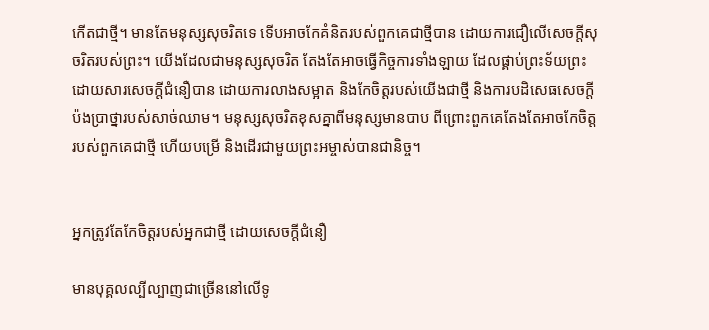កើតជាថ្មី។ មានតែមនុស្សសុចរិតទេ ទើបអាចកែគំនិតរបស់ពួកគេជាថ្មីបាន ដោយការជឿលើសេចក្តីសុចរិតរបស់ព្រះ។ យើងដែលជាមនុស្សសុចរិត តែងតែអាចធ្វើកិច្ចការទាំងឡាយ ដែលផ្គាប់ព្រះទ័យព្រះ ដោយសារសេចក្តីជំនឿបាន ដោយការលាងសម្អាត និងកែចិត្តរបស់យើងជាថ្មី និងការបដិសេធសេចក្តីប៉ងប្រាថ្នារបស់សាច់ឈាម។ មនុស្សសុចរិតខុសគ្នាពីមនុស្សមានបាប ពីព្រោះពួកគេតែងតែអាចកែចិត្តរបស់ពួកគេជាថ្មី ហើយបម្រើ និងដើរជាមួយព្រះអម្ចាស់បានជានិច្ច។


អ្នកត្រូវតែកែចិត្តរបស់អ្នកជាថ្មី ដោយសេចក្តីជំនឿ

មានបុគ្គលល្បីល្បាញជាច្រើននៅលើទូ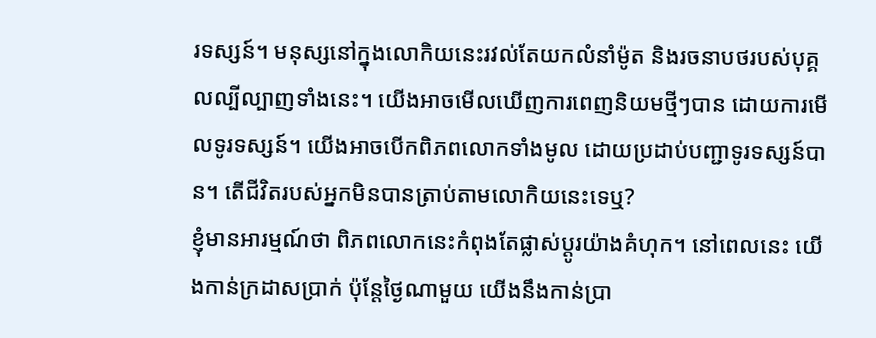រទស្សន៍។ មនុស្សនៅក្នុងលោកិយនេះរវល់តែយកលំនាំម៉ូត និងរចនាបថរបស់បុគ្គលល្បីល្បាញទាំងនេះ។ យើងអាចមើលឃើញការពេញនិយមថ្មីៗបាន ដោយការមើលទូរទស្សន៍។ យើងអាចបើកពិភពលោកទាំងមូល ដោយប្រដាប់បញ្ជាទូរទស្សន៍បាន។ តើជីវិតរបស់អ្នកមិនបានត្រាប់តាមលោកិយនេះទេឬ?
ខ្ញុំមានអារម្មណ៍ថា ពិភពលោកនេះកំពុងតែផ្លាស់ប្តូរយ៉ាងគំហុក។ នៅពេលនេះ យើងកាន់ក្រដាសប្រាក់ ប៉ុន្តែថ្ងៃណាមួយ យើងនឹងកាន់ប្រា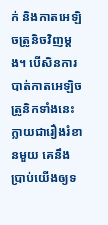ក់ និងកាតអេឡិចត្រូនិចវិញម្តង។ បើសិនការបាត់កាតអេឡិចត្រូនិកទាំងនេះក្លាយជារឿងរំខានមួយ គេនឹងប្រាប់យើងឲ្យទ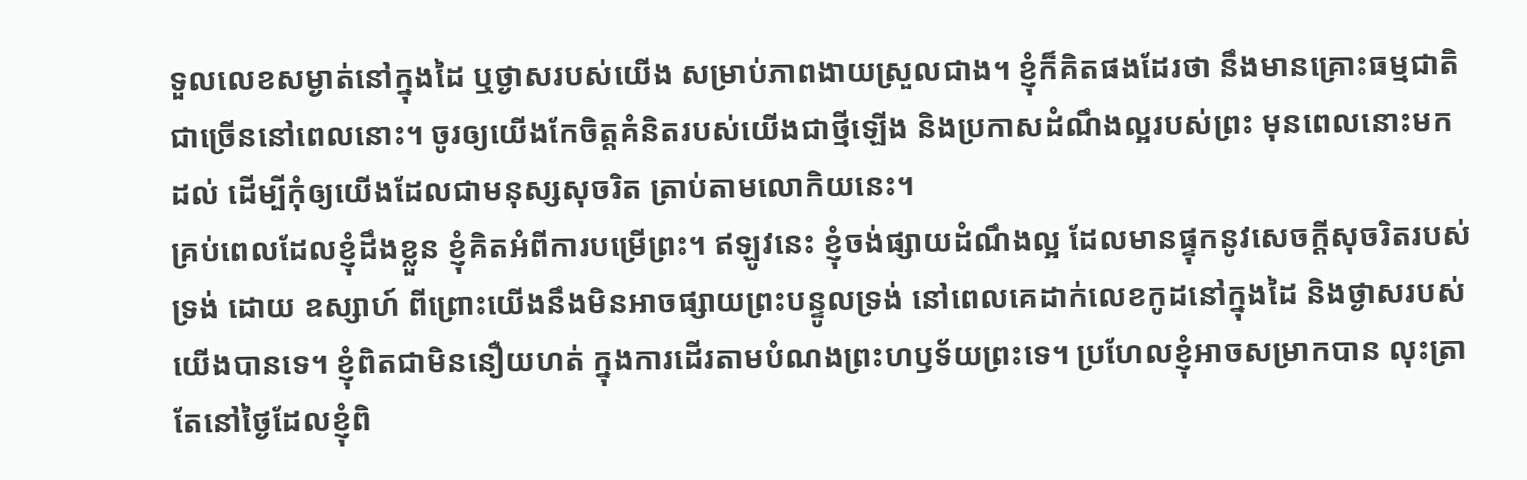ទួលលេខសម្ងាត់នៅក្នុងដៃ ឬថ្ងាសរបស់យើង សម្រាប់ភាពងាយស្រួលជាង។ ខ្ញុំក៏គិតផងដែរថា នឹងមានគ្រោះធម្មជាតិជាច្រើននៅពេលនោះ។ ចូរឲ្យយើងកែចិត្តគំនិតរបស់យើងជាថ្មីឡើង និងប្រកាសដំណឹងល្អរបស់ព្រះ មុនពេលនោះមកដល់ ដើម្បីកុំឲ្យយើងដែលជាមនុស្សសុចរិត ត្រាប់តាមលោកិយនេះ។
គ្រប់ពេលដែលខ្ញុំដឹងខ្លួន ខ្ញុំគិតអំពីការបម្រើព្រះ។ ឥឡូវនេះ ខ្ញុំចង់ផ្សាយដំណឹងល្អ ដែលមានផ្ទុកនូវសេចក្តីសុចរិតរបស់ទ្រង់ ដោយ ឧស្សាហ៍ ពីព្រោះយើងនឹងមិនអាចផ្សាយព្រះបន្ទូលទ្រង់ នៅពេលគេដាក់លេខកូដនៅក្នុងដៃ និងថ្ងាសរបស់យើងបានទេ។ ខ្ញុំពិតជាមិននឿយហត់ ក្នុងការដើរតាមបំណងព្រះហឫទ័យព្រះទេ។ ប្រហែលខ្ញុំអាចសម្រាកបាន លុះត្រាតែនៅថ្ងៃដែលខ្ញុំពិ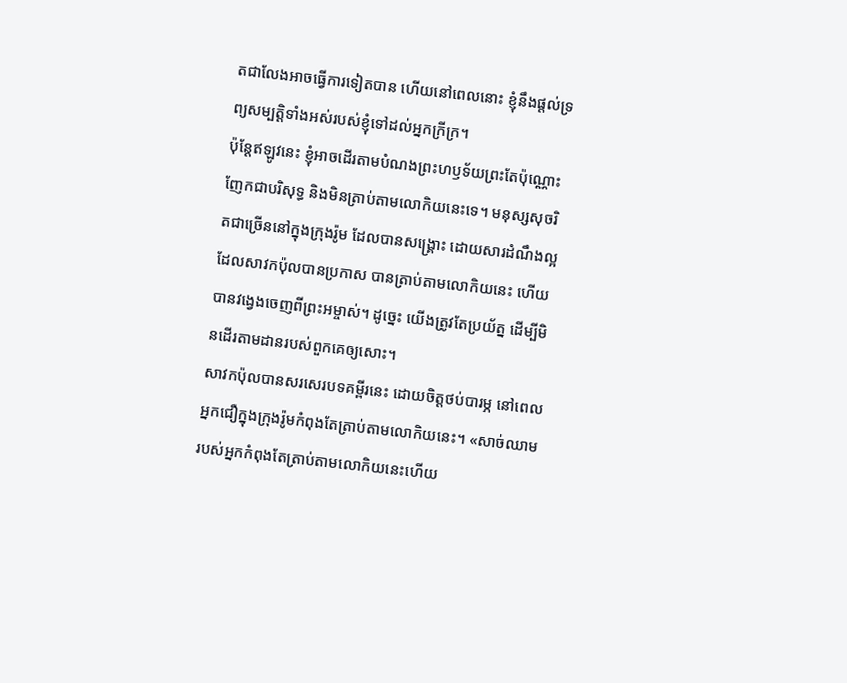តជាលែងអាចធ្វើការទៀតបាន ហើយនៅពេលនោះ ខ្ញុំនឹងផ្តល់ទ្រព្យសម្បត្តិទាំងអស់របស់ខ្ញុំទៅដល់អ្នកក្រីក្រ។
ប៉ុន្តែឥឡូវនេះ ខ្ញុំអាចដើរតាមបំណងព្រះហឫទ័យព្រះតែប៉ុណ្ណោះ ញែកជាបរិសុទ្ធ និងមិនត្រាប់តាមលោកិយនេះទេ។ មនុស្សសុចរិតជាច្រើននៅក្នុងក្រុងរ៉ូម ដែលបានសង្រ្គោះ ដោយសារដំណឹងល្អ ដែលសាវកប៉ុលបានប្រកាស បានត្រាប់តាមលោកិយនេះ ហើយបានវង្វេងចេញពីព្រះអម្ចាស់។ ដូច្នេះ យើងត្រូវតែប្រយ័ត្ន ដើម្បីមិនដើរតាមដានរបស់ពួកគេឲ្យសោះ។
សាវកប៉ុលបានសរសេរបទគម្ពីរនេះ ដោយចិត្តថប់បារម្ភ នៅពេលអ្នកជឿក្នុងក្រុងរ៉ូមកំពុងតែត្រាប់តាមលោកិយនេះ។ «សាច់ឈាមរបស់អ្នកកំពុងតែត្រាប់តាមលោកិយនេះហើយ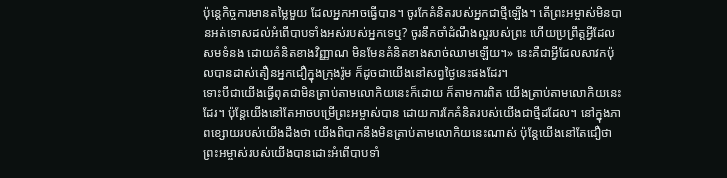ប៉ុន្តេកិច្ចការមានតម្លៃមួយ ដែលអ្នកអាចធ្វើបាន។ ចូរកែគំនិតរបស់អ្នកជាថ្មីឡើង។ តើព្រះអម្ចាស់មិនបានអត់ទោសដល់អំពើបាបទាំងអស់របស់អ្នកទេឬ? ចូរនឹកចាំដំណឹងល្អរបស់ព្រះ ហើយប្រព្រឹត្តអ្វីដែលសមទំនង ដោយគំនិតខាងវិញ្ញាណ មិនមែនគំនិតខាងសាច់ឈាមឡើយ។» នេះគឺជាអ្វីដែលសាវកប៉ុលបានដាស់តឿនអ្នកជឿក្នុងក្រុងរ៉ូម ក៏ដូចជាយើងនៅសព្វថ្ងៃនេះផងដែរ។
ទោះបីជាយើងធ្វើពុតជាមិនត្រាប់តាមលោកិយនេះក៏ដោយ ក៏តាមការពិត យើងត្រាប់តាមលោកិយនេះដែរ។ ប៉ុន្តែយើងនៅតែអាចបម្រើព្រះអម្ចាស់បាន ដោយការកែគំនិតរបស់យើងជាថ្មីដដែល។ នៅក្នុងភាពខ្សោយរបស់យើងដឹងថា យើងពិបាកនឹងមិនត្រាប់តាមលោកិយនេះណាស់ ប៉ុន្តែយើងនៅតែជឿថា ព្រះអម្ចាស់របស់យើងបានដោះអំពើបាបទាំ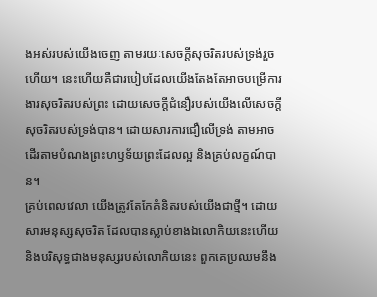ងអស់របស់យើងចេញ តាមរយៈសេចក្តីសុចរិតរបស់ទ្រង់រួចហើយ។ នេះហើយគឺជារបៀបដែលយើងតែងតែអាចបម្រើការងារសុចរិតរបស់ព្រះ ដោយសេចក្តីជំនឿរបស់យើងលើសេចក្តីសុចរិតរបស់ទ្រង់បាន។ ដោយសារការជឿលើទ្រង់ តាមអាចដើរតាមបំណងព្រះហឫទ័យព្រះដែលល្អ និងគ្រប់លក្ខណ៍បាន។
គ្រប់ពេលវេលា យើងត្រូវតែកែគំនិតរបស់យើងជាថ្មី។ ដោយសារមនុស្សសុចរិត ដែលបានស្លាប់ខាងឯលោកិយនេះហើយ និងបរិសុទ្ធជាងមនុស្សរបស់លោកិយនេះ ពួកគេប្រឈមនឹង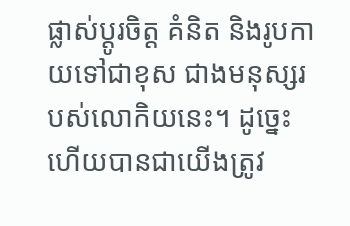ផ្លាស់ប្តូរចិត្ត គំនិត និងរូបកាយទៅជាខុស ជាងមនុស្សរបស់លោកិយនេះ។ ដូច្នេះហើយបានជាយើងត្រូវ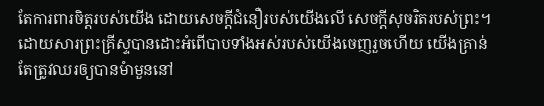តែការពារចិត្តរបស់យើង ដោយសេចក្តីជំនឿរបស់យើងលើ សេចក្តីសុចរិតរបស់ព្រះ។
ដោយសារព្រះគ្រីស្ទបានដោះអំពើបាបទាំងអស់របស់យើងចេញរួចហើយ យើងគ្រាន់តែត្រូវឈរឲ្យបានមំាមួននៅ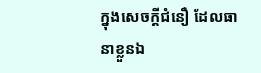ក្នុងសេចក្តីជំនឿ ដែលធានាខ្លួនឯ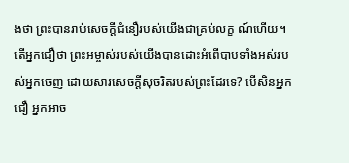ងថា ព្រះបានរាប់សេចក្តីជំនឿរបស់យើងជាគ្រប់លក្ខ ណ៍ហើយ។ តើអ្នកជឿថា ព្រះអម្ចាស់របស់យើងបានដោះអំពើបាបទាំងអស់របស់អ្នកចេញ ដោយសារសេចក្តីសុចរិតរបស់ព្រះដែរទេ? បើសិនអ្នកជឿ អ្នកអាច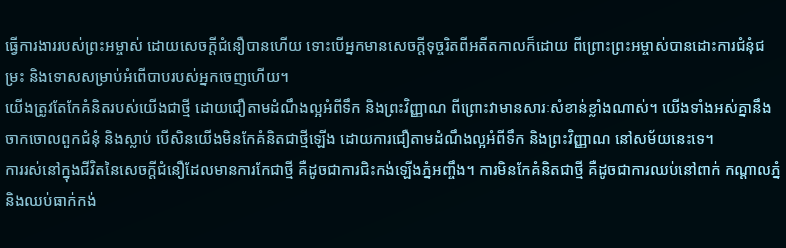ធ្វើការងាររបស់ព្រះអម្ចាស់ ដោយសេចក្តីជំនឿបានហើយ ទោះបើអ្នកមានសេចក្តីទុច្ចរិតពីអតីតកាលក៏ដោយ ពីព្រោះព្រះអម្ចាស់បានដោះការជំនុំជម្រះ និងទោសសម្រាប់អំពើបាបរបស់អ្នកចេញហើយ។
យើងត្រូវតែកែគំនិតរបស់យើងជាថ្មី ដោយជឿតាមដំណឹងល្អអំពីទឹក និងព្រះវិញ្ញាណ ពីព្រោះវាមានសារៈសំខាន់ខ្លាំងណាស់។ យើងទាំងអស់គ្នានឹងចាកចោលពួកជំនុំ និងស្លាប់ បើសិនយើងមិនកែគំនិតជាថ្មីឡើង ដោយការជឿតាមដំណឹងល្អអំពីទឹក និងព្រះវិញ្ញាណ នៅសម័យនេះទេ។
ការរស់នៅក្នុងជីវិតនៃសេចក្តីជំនឿដែលមានការកែជាថ្មី គឺដូចជាការជិះកង់ឡើងភ្នំអញ្ចឹង។ ការមិនកែគំនិតជាថ្មី គឺដូចជាការឈប់នៅពាក់ កណ្តាលភ្នំ និងឈប់ធាក់កង់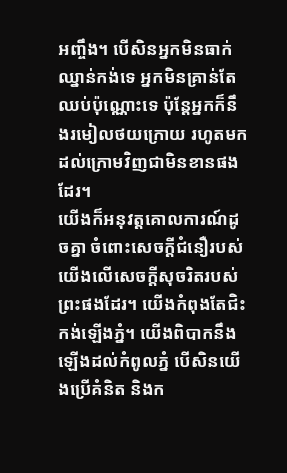អញ្ចឹង។ បើសិនអ្នកមិនធាក់ឈ្នាន់កង់ទេ អ្នកមិនគ្រាន់តែឈប់ប៉ុណ្ណោះទេ ប៉ុន្តែអ្នកក៏នឹងរមៀលថយក្រោយ រហូតមកដល់ក្រោមវិញជាមិនខានផងដែរ។
យើងក៏អនុវត្តគោលការណ៍ដូចគ្នា ចំពោះសេចក្តីជំនឿរបស់យើងលើសេចក្តីសុចរិតរបស់ព្រះផងដែរ។ យើងកំពុងតែជិះកង់ឡើងភ្នំ។ យើងពិបាកនឹងឡើងដល់កំពូលភ្នំ បើសិនយើងប្រើគំនិត និងក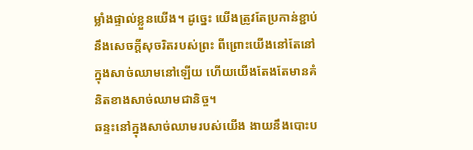ម្លាំងផ្ទាល់ខ្លួនយើង។ ដូច្នេះ យើងត្រូវតែប្រកាន់ខ្ជាប់នឹងសេចក្តីសុចរិតរបស់ព្រះ ពីព្រោះយើងនៅតែនៅក្នុងសាច់ឈាមនៅឡើយ ហើយយើងតែងតែមានគំនិតខាងសាច់ឈាមជានិច្ច។
ឆន្ទះនៅក្នុងសាច់ឈាមរបស់យើង ងាយនឹងបោះប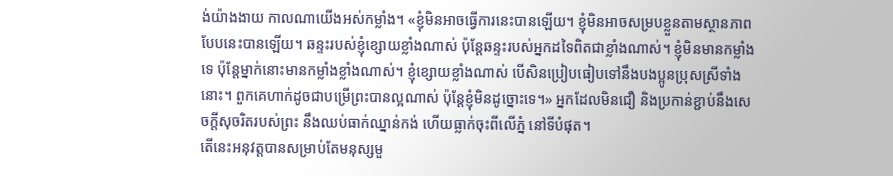ង់យ៉ាងងាយ កាលណាយើងអស់កម្លាំង។ «ខ្ញុំមិនអាចធ្វើការនេះបានឡើយ។ ខ្ញុំមិនអាចសម្របខ្លួនតាមស្ថានភាពបែបនេះបានឡើយ។ ឆន្ទះរបស់ខ្ញុំខ្សោយខ្លាំងណាស់ ប៉ុន្តែឆន្ទះរបស់អ្នកដទៃពិតជាខ្លាំងណាស់។ ខ្ញុំមិនមានកម្លាំងទេ ប៉ុន្តែម្នាក់នោះមានកម្លាំងខ្លាំងណាស់។ ខ្ញុំខ្សោយខ្លាំងណាស់ បើសិនប្រៀបធៀបទៅនឹងបងប្អូនប្រុសស្រីទាំងនោះ។ ពួកគេហាក់ដូចជាបម្រើព្រះបានល្អណាស់ ប៉ុន្តែខ្ញុំមិនដូច្នោះទេ។» អ្នកដែលមិនជឿ និងប្រកាន់ខ្ជាប់នឹងសេចក្តីសុចរិតរបស់ព្រះ នឹងឈប់ធាក់ឈ្នាន់កង់ ហើយធ្លាក់ចុះពីលើភ្នំ នៅទីបំផុត។
តើនេះអនុវត្តបានសម្រាប់តែមនុស្សមួ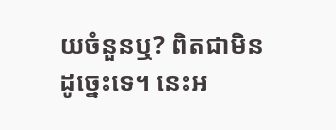យចំនួនឬ? ពិតជាមិនដូច្នេះទេ។ នេះអ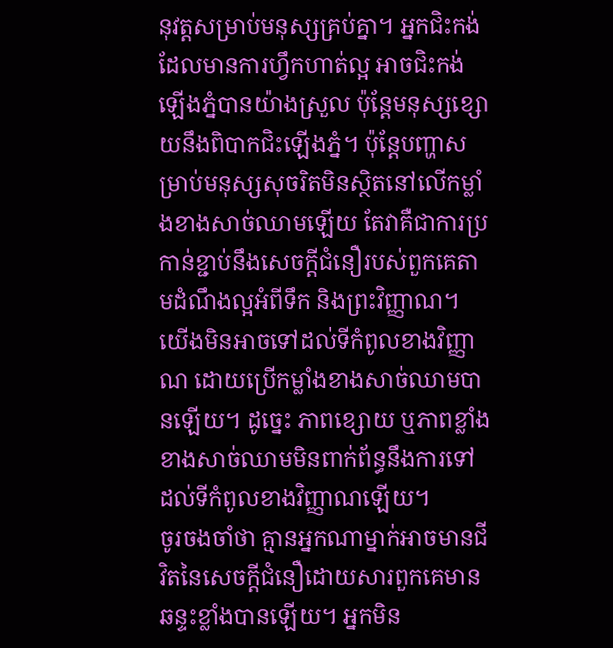នុវត្តសម្រាប់មនុស្សគ្រប់គ្នា។ អ្នកជិះកង់ដែលមានការហ្វឹកហាត់ល្អ អាចជិះកង់ឡើងភ្នំបានយ៉ាងស្រួល ប៉ុន្តែមនុស្សខ្សោយនឹងពិបាកជិះឡើងភ្នំ។ ប៉ុន្តែបញ្ហាសម្រាប់មនុស្សសុចរិតមិនស្ថិតនៅលើកម្លាំងខាងសាច់ឈាមឡើយ តែវាគឺជាការប្រកាន់ខ្ជាប់នឹងសេចក្តីជំនឿរបស់ពួកគេតាមដំណឹងល្អអំពីទឹក និងព្រះវិញ្ញាណ។ យើងមិនអាចទៅដល់ទីកំពូលខាងវិញ្ញាណ ដោយប្រើកម្លាំងខាងសាច់ឈាមបានឡើយ។ ដូច្នេះ ភាពខ្សោយ ឬភាពខ្លាំងខាងសាច់ឈាមមិនពាក់ព័ន្ធនឹងការទៅដល់ទីកំពូលខាងវិញ្ញាណឡើយ។
ចូរចងចាំថា គ្មានអ្នកណាម្នាក់អាចមានជីវិតនៃសេចក្តីជំនឿដោយសារពួកគេមានឆន្ទះខ្លាំងបានឡើយ។ អ្នកមិន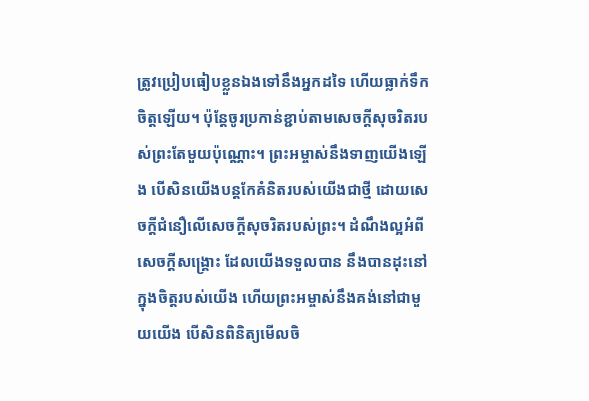ត្រូវប្រៀបធៀបខ្លួនឯងទៅនឹងអ្នកដទៃ ហើយធ្លាក់ទឹកចិត្តឡើយ។ ប៉ុន្តែចូរប្រកាន់ខ្ជាប់តាមសេចក្តីសុចរិតរបស់ព្រះតែមួយប៉ុណ្ណោះ។ ព្រះអម្ចាស់នឹងទាញយើងឡើង បើសិនយើងបន្តកែគំនិតរបស់យើងជាថ្មី ដោយសេចក្តីជំនឿលើសេចក្តីសុចរិតរបស់ព្រះ។ ដំណឹងល្អអំពីសេចក្តីសង្រ្គោះ ដែលយើងទទួលបាន នឹងបានដុះនៅក្នុងចិត្តរបស់យើង ហើយព្រះអម្ចាស់នឹងគង់នៅជាមួយយើង បើសិនពិនិត្យមើលចិ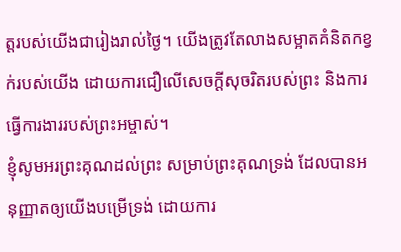ត្តរបស់យើងជារៀងរាល់ថ្ងៃ។ យើងត្រូវតែលាងសម្អាតគំនិតកខ្វក់របស់យើង ដោយការជឿលើសេចក្តីសុចរិតរបស់ព្រះ និងការធ្វើការងាររបស់ព្រះអម្ចាស់។
ខ្ញុំសូមអរព្រះគុណដល់ព្រះ សម្រាប់ព្រះគុណទ្រង់ ដែលបានអនុញ្ញាតឲ្យយើងបម្រើទ្រង់ ដោយការ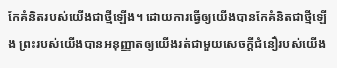កែគំនិតរបស់យើងជាថ្មីឡើង។ ដោយការធ្វើឲ្យយើងបានកែគំនិតជាថ្មីឡើង ព្រះរបស់យើងបានអនុញ្ញាតឲ្យយើងរត់ជាមួយសេចក្តីជំនឿរបស់យើង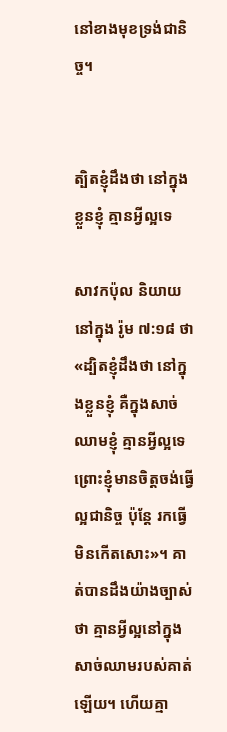នៅខាងមុខទ្រង់ជានិច្ច។


ត្បិតខ្ញុំដឹងថា នៅក្នុងខ្លួនខ្ញុំ គ្មានអ្វីល្អទេ

សាវកប៉ុល និយាយនៅក្នុង រ៉ូម ៧:១៨ ថា «ដ្បិតខ្ញុំដឹងថា នៅក្នុងខ្លួនខ្ញុំ គឺក្នុងសាច់ឈាមខ្ញុំ គ្មានអ្វីល្អទេ ព្រោះខ្ញុំមានចិត្តចង់ធ្វើល្អជានិច្ច ប៉ុន្តែ រកធ្វើមិនកើតសោះ»។ គាត់បានដឹងយ៉ាងច្បាស់ថា គ្មានអ្វីល្អនៅក្នុងសាច់ឈាមរបស់គាត់ឡើយ។ ហើយគ្មា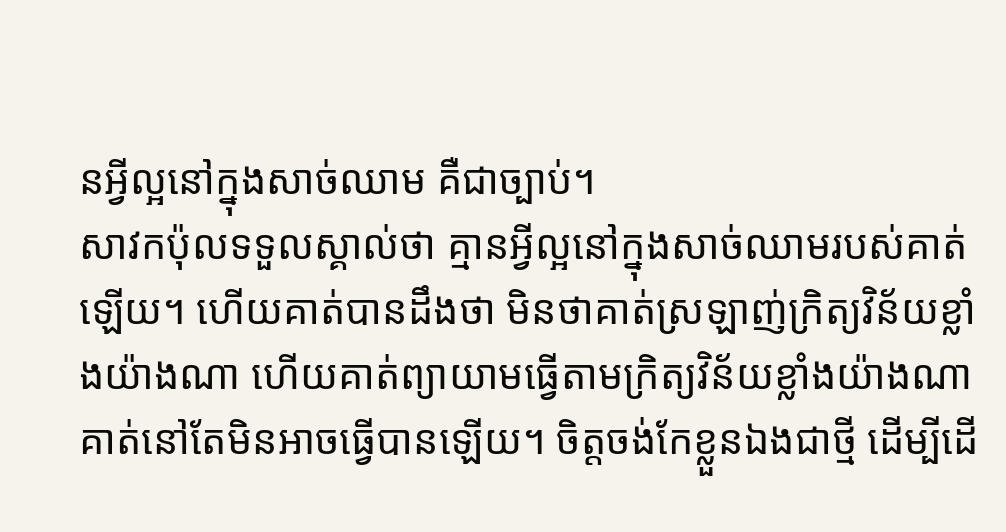នអ្វីល្អនៅក្នុងសាច់ឈាម គឺជាច្បាប់។
សាវកប៉ុលទទួលស្គាល់ថា គ្មានអ្វីល្អនៅក្នុងសាច់ឈាមរបស់គាត់ឡើយ។ ហើយគាត់បានដឹងថា មិនថាគាត់ស្រឡាញ់ក្រិត្យវិន័យខ្លាំងយ៉ាងណា ហើយគាត់ព្យាយាមធ្វើតាមក្រិត្យវិន័យខ្លាំងយ៉ាងណា គាត់នៅតែមិនអាចធ្វើបានឡើយ។ ចិត្តចង់កែខ្លួនឯងជាថ្មី ដើម្បីដើ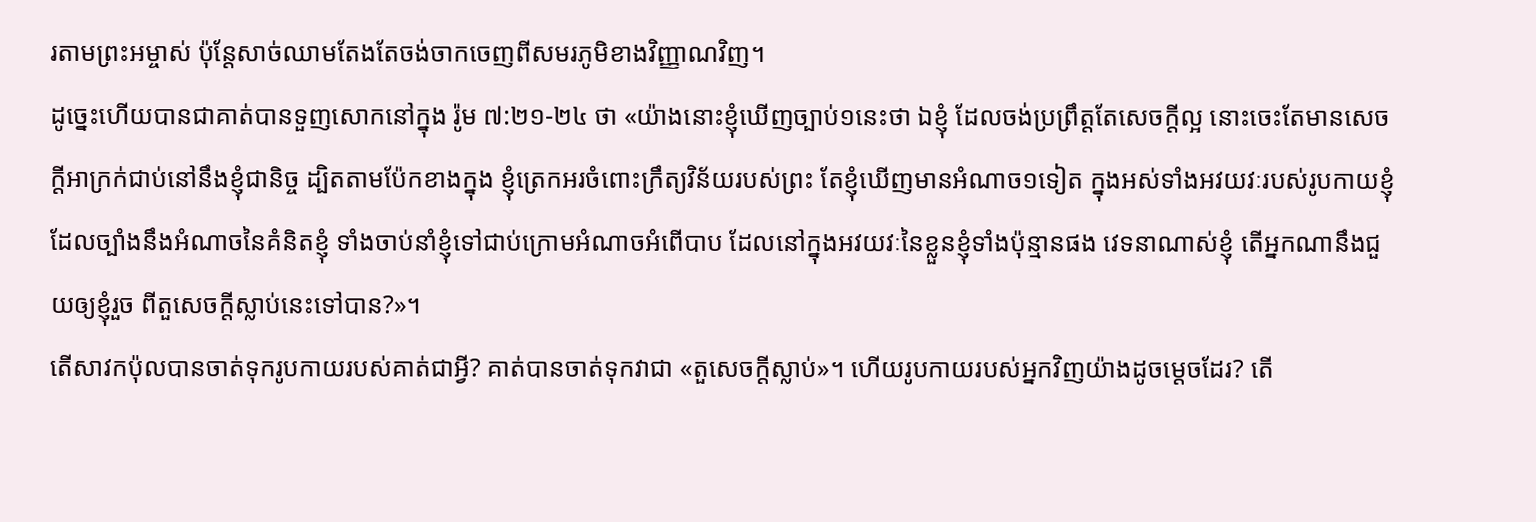រតាមព្រះអម្ចាស់ ប៉ុន្តែសាច់ឈាមតែងតែចង់ចាកចេញពីសមរភូមិខាងវិញ្ញាណវិញ។
ដូច្នេះហើយបានជាគាត់បានទួញសោកនៅក្នុង រ៉ូម ៧:២១-២៤ ថា «យ៉ាងនោះខ្ញុំឃើញច្បាប់១នេះថា ឯខ្ញុំ ដែលចង់ប្រព្រឹត្តតែសេចក្តីល្អ នោះចេះតែមានសេចក្តីអាក្រក់ជាប់នៅនឹងខ្ញុំជានិច្ច ដ្បិតតាមប៉ែកខាងក្នុង ខ្ញុំត្រេកអរចំពោះក្រឹត្យវិន័យរបស់ព្រះ តែខ្ញុំឃើញមានអំណាច១ទៀត ក្នុងអស់ទាំងអវយវៈរបស់រូបកាយខ្ញុំ ដែលច្បាំងនឹងអំណាចនៃគំនិតខ្ញុំ ទាំងចាប់នាំខ្ញុំទៅជាប់ក្រោមអំណាចអំពើបាប ដែលនៅក្នុងអវយវៈនៃខ្លួនខ្ញុំទាំងប៉ុន្មានផង វេទនាណាស់ខ្ញុំ តើអ្នកណានឹងជួយឲ្យខ្ញុំរួច ពីតួសេចក្តីស្លាប់នេះទៅបាន?»។
តើសាវកប៉ុលបានចាត់ទុករូបកាយរបស់គាត់ជាអ្វី? គាត់បានចាត់ទុកវាជា «តួសេចក្តីស្លាប់»។ ហើយរូបកាយរបស់អ្នកវិញយ៉ាងដូចម្តេចដែរ? តើ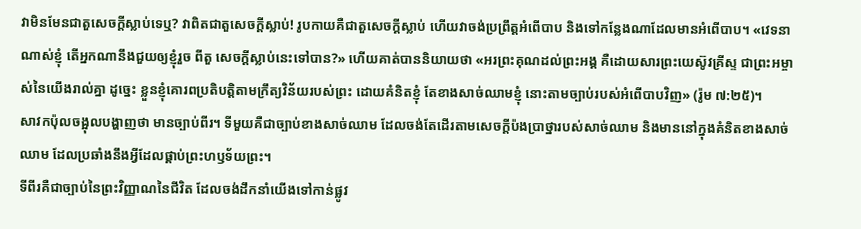វាមិនមែនជាតួសេចក្តីស្លាប់ទេឬ? វាពិតជាតួសេចក្តីស្លាប់! រូបកាយគឺជាតួសេចក្តីស្លាប់ ហើយវាចង់ប្រព្រឹត្តអំពើបាប និងទៅកន្លែងណាដែលមានអំពើបាប។ «វេទនាណាស់ខ្ញុំ តើអ្នកណានឹងជួយឲ្យខ្ញុំរួច ពីតួ សេចក្តីស្លាប់នេះទៅបាន?» ហើយគាត់បាននិយាយថា «អរព្រះគុណដល់ព្រះអង្គ គឺដោយសារព្រះយេស៊ូវគ្រីស្ទ ជាព្រះអម្ចាស់នៃយើងរាល់គ្នា ដូច្នេះ ខ្លួនខ្ញុំគោរពប្រតិបត្តិតាមក្រឹត្យវិន័យរបស់ព្រះ ដោយគំនិតខ្ញុំ តែខាងសាច់ឈាមខ្ញុំ នោះតាមច្បាប់របស់អំពើបាបវិញ» (រ៉ូម ៧:២៥)។
សាវកប៉ុលចង្អុលបង្ហាញថា មានច្បាប់ពីរ។ ទីមួយគឺជាច្បាប់ខាងសាច់ឈាម ដែលចង់តែដើរតាមសេចក្តីប៉ងប្រាថ្នារបស់សាច់ឈាម និងមាននៅក្នុងគំនិតខាងសាច់ឈាម ដែលប្រឆាំងនឹងអ្វីដែលផ្គាប់ព្រះហឫទ័យព្រះ។
ទីពីរគឺជាច្បាប់នៃព្រះវិញ្ញាណនៃជីវិត ដែលចង់ដឹកនាំយើងទៅកាន់ផ្លូវ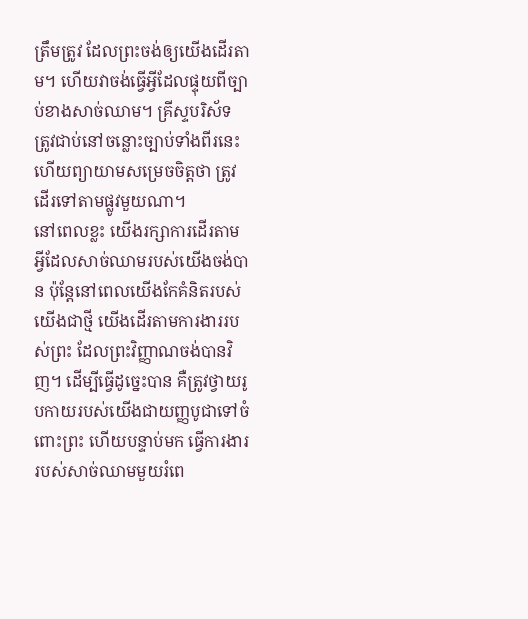ត្រឹមត្រូវ ដែលព្រះចង់ឲ្យយើងដើរតាម។ ហើយវាចង់ធ្វើអ្វីដែលផ្ទុយពីច្បាប់ខាងសាច់ឈាម។ គ្រីស្ទបរិស័ទ ត្រូវជាប់នៅចន្លោះច្បាប់ទាំងពីរនេះ ហើយព្យាយាមសម្រេចចិត្តថា ត្រូវដើរទៅតាមផ្លូវមួយណា។
នៅពេលខ្លះ យើងរក្សាការដើរតាមអ្វីដែលសាច់ឈាមរបស់យើងចង់បាន ប៉ុន្តែនៅពេលយើងកែគំនិតរបស់យើងជាថ្មី យើងដើរតាមការងាររបស់ព្រះ ដែលព្រះវិញ្ញាណចង់បានវិញ។ ដើម្បីធ្វើដូច្នេះបាន គឺត្រូវថ្វាយរូបកាយរបស់យើងជាយញ្ញបូជាទៅចំពោះព្រះ ហើយបន្ទាប់មក ធ្វើការងាររបស់សាច់ឈាមមួយរំពេ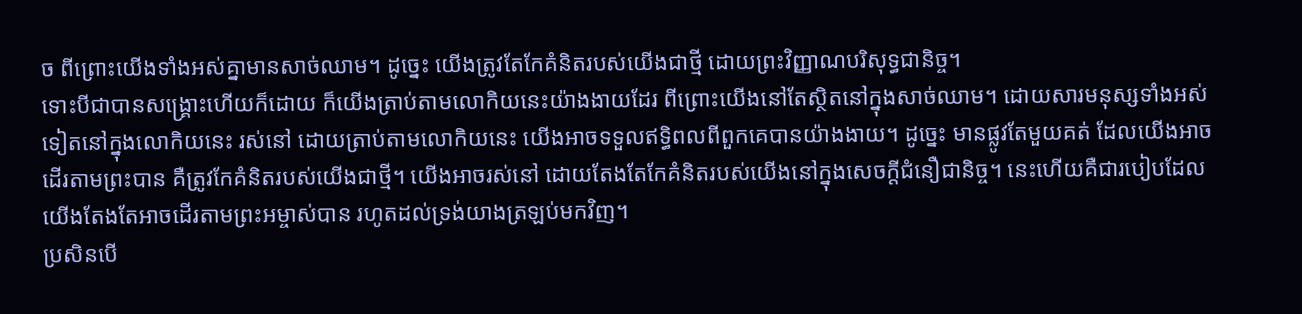ច ពីព្រោះយើងទាំងអស់គ្នាមានសាច់ឈាម។ ដូច្នេះ យើងត្រូវតែកែគំនិតរបស់យើងជាថ្មី ដោយព្រះវិញ្ញាណបរិសុទ្ធជានិច្ច។
ទោះបីជាបានសង្រ្គោះហើយក៏ដោយ ក៏យើងត្រាប់តាមលោកិយនេះយ៉ាងងាយដែរ ពីព្រោះយើងនៅតែស្ថិតនៅក្នុងសាច់ឈាម។ ដោយសារមនុស្សទាំងអស់ទៀតនៅក្នុងលោកិយនេះ រស់នៅ ដោយត្រាប់តាមលោកិយនេះ យើងអាចទទួលឥទ្ធិពលពីពួកគេបានយ៉ាងងាយ។ ដូច្នេះ មានផ្លូវតែមួយគត់ ដែលយើងអាចដើរតាមព្រះបាន គឺត្រូវកែគំនិតរបស់យើងជាថ្មី។ យើងអាចរស់នៅ ដោយតែងតែកែគំនិតរបស់យើងនៅក្នុងសេចក្តីជំនឿជានិច្ច។ នេះហើយគឺជារបៀបដែលយើងតែងតែអាចដើរតាមព្រះអម្ចាស់បាន រហូតដល់ទ្រង់យាងត្រឡប់មកវិញ។
ប្រសិនបើ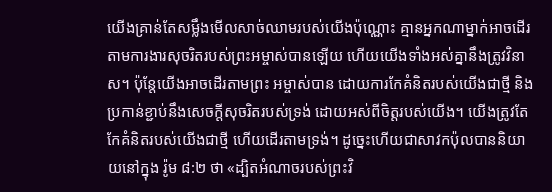យើងគ្រាន់តែសម្លឹងមើលសាច់ឈាមរបស់យើងប៉ុណ្ណោះ គ្មានអ្នកណាម្នាក់អាចដើរតាមការងារសុចរិតរបស់ព្រះអម្ចាស់បានឡើយ ហើយយើងទាំងអស់គ្នានឹងត្រូវវិនាស។ ប៉ុន្តែយើងអាចដើរតាមព្រះ អម្ចាស់បាន ដោយការកែគំនិតរបស់យើងជាថ្មី និងប្រកាន់ខ្ជាប់នឹងសេចក្តីសុចរិតរបស់ទ្រង់ ដោយអស់ពីចិត្តរបស់យើង។ យើងត្រូវតែកែគំនិតរបស់យើងជាថ្មី ហើយដើរតាមទ្រង់។ ដូច្នេះហើយជាសាវកប៉ុលបាននិយាយនៅក្នុង រ៉ូម ៨:២ ថា «ដ្បិតអំណាចរបស់ព្រះវិ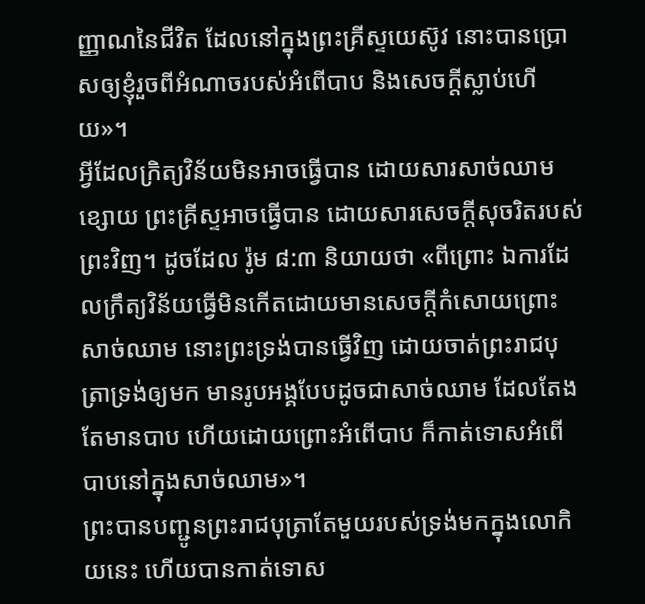ញ្ញាណនៃជីវិត ដែលនៅក្នុងព្រះគ្រីស្ទយេស៊ូវ នោះបានប្រោសឲ្យខ្ញុំរួចពីអំណាចរបស់អំពើបាប និងសេចក្តីស្លាប់ហើយ»។
អ្វីដែលក្រិត្យវិន័យមិនអាចធ្វើបាន ដោយសារសាច់ឈាមខ្សោយ ព្រះគ្រីស្ទអាចធ្វើបាន ដោយសារសេចក្តីសុចរិតរបស់ព្រះវិញ។ ដូចដែល រ៉ូម ៨:៣ និយាយថា «ពីព្រោះ ឯការដែលក្រឹត្យវិន័យធ្វើមិនកើតដោយមានសេចក្តីកំសោយព្រោះសាច់ឈាម នោះព្រះទ្រង់បានធ្វើវិញ ដោយចាត់ព្រះរាជបុត្រាទ្រង់ឲ្យមក មានរូបអង្គបែបដូចជាសាច់ឈាម ដែលតែងតែមានបាប ហើយដោយព្រោះអំពើបាប ក៏កាត់ទោសអំពើបាបនៅក្នុងសាច់ឈាម»។
ព្រះបានបញ្ជូនព្រះរាជបុត្រាតែមួយរបស់ទ្រង់មកក្នុងលោកិយនេះ ហើយបានកាត់ទោស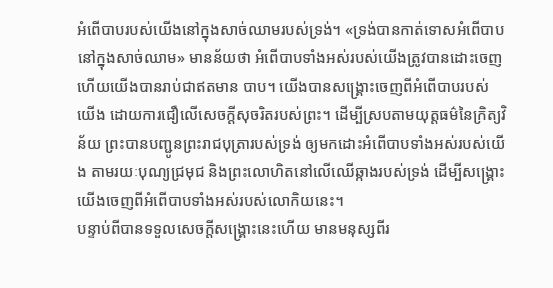អំពើបាបរបស់យើងនៅក្នុងសាច់ឈាមរបស់ទ្រង់។ «ទ្រង់បានកាត់ទោសអំពើបាបនៅក្នុងសាច់ឈាម» មានន័យថា អំពើបាបទាំងអស់របស់យើងត្រូវបានដោះចេញ ហើយយើងបានរាប់ជាឥតមាន បាប។ យើងបានសង្រ្គោះចេញពីអំពើបាបរបស់យើង ដោយការជឿលើសេចក្តីសុចរិតរបស់ព្រះ។ ដើម្បីស្របតាមយុត្តធម៌នៃក្រិត្យវិន័យ ព្រះបានបញ្ជូនព្រះរាជបុត្រារបស់ទ្រង់ ឲ្យមកដោះអំពើបាបទាំងអស់របស់យើង តាមរយៈបុណ្យជ្រមុជ និងព្រះលោហិតនៅលើឈើឆ្កាងរបស់ទ្រង់ ដើម្បីសង្រ្គោះយើងចេញពីអំពើបាបទាំងអស់របស់លោកិយនេះ។
បន្ទាប់ពីបានទទួលសេចក្តីសង្រ្គោះនេះហើយ មានមនុស្សពីរ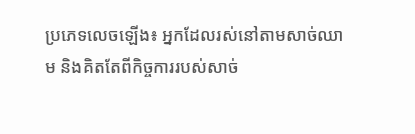ប្រភេទលេចឡើង៖ អ្នកដែលរស់នៅតាមសាច់ឈាម និងគិតតែពីកិច្ចការរបស់សាច់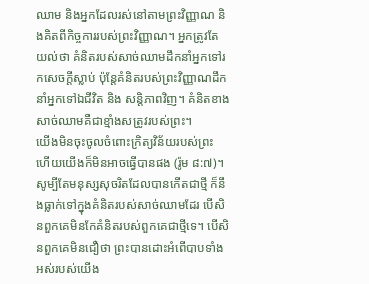ឈាម និងអ្នកដែលរស់នៅតាមព្រះវិញ្ញាណ និងគិតពីកិច្ចការរបស់ព្រះវិញ្ញាណ។ អ្នកត្រូវតែយល់ថា គំនិតរបស់សាច់ឈាមដឹកនាំអ្នកទៅរកសេចក្តីស្លាប់ ប៉ុន្តែគំនិតរបស់ព្រះវិញ្ញាណដឹកនាំអ្នកទៅឯជីវិត និង សន្តិភាពវិញ។ គំនិតខាងសាច់ឈាមគឺជាខ្មាំងសត្រូវរបស់ព្រះ។
យើងមិនចុះចូលចំពោះក្រិត្យវិន័យរបស់ព្រះ ហើយយើងក៏មិនអាចធ្វើបានផង (រ៉ូម ៨:៧)។ សូម្បីតែមនុស្សសុចរិតដែលបានកើតជាថ្មី ក៏នឹងធ្លាក់ទៅក្នុងគំនិតរបស់សាច់ឈាមដែរ បើសិនពួកគេមិនកែគំនិតរបស់ពួកគេជាថ្មីទេ។ បើសិនពួកគេមិនជឿថា ព្រះបានដោះអំពើបាបទាំងអស់របស់យើង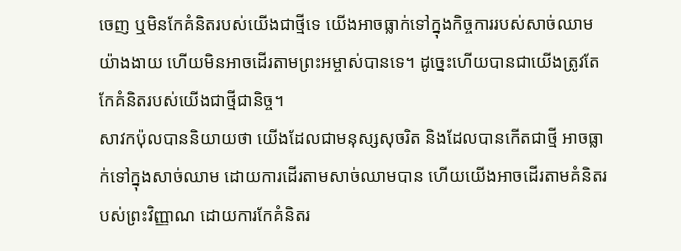ចេញ ឬមិនកែគំនិតរបស់យើងជាថ្មីទេ យើងអាចធ្លាក់ទៅក្នុងកិច្ចការរបស់សាច់ឈាមយ៉ាងងាយ ហើយមិនអាចដើរតាមព្រះអម្ចាស់បានទេ។ ដូច្នេះហើយបានជាយើងត្រូវតែកែគំនិតរបស់យើងជាថ្មីជានិច្ច។
សាវកប៉ុលបាននិយាយថា យើងដែលជាមនុស្សសុចរិត និងដែលបានកើតជាថ្មី អាចធ្លាក់ទៅក្នុងសាច់ឈាម ដោយការដើរតាមសាច់ឈាមបាន ហើយយើងអាចដើរតាមគំនិតរបស់ព្រះវិញ្ញាណ ដោយការកែគំនិតរ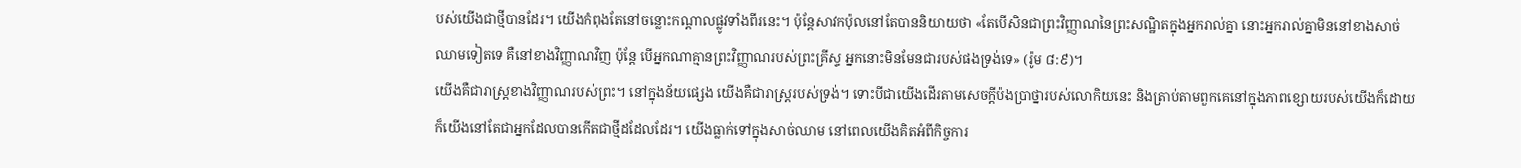បស់យើងជាថ្មីបានដែរ។ យើងកំពុងតែនៅចន្លោះកណ្តាលផ្លូវទាំងពីរនេះ។ ប៉ុន្តែសាវកប៉ុលនៅតែបាននិយាយថា «តែបើសិនជាព្រះវិញ្ញាណនៃព្រះសណ្ឋិតក្នុងអ្នករាល់គ្នា នោះអ្នករាល់គ្នាមិននៅខាងសាច់ឈាមទៀតទេ គឺនៅខាងវិញ្ញាណវិញ ប៉ុន្តែ បើអ្នកណាគ្មានព្រះវិញ្ញាណរបស់ព្រះគ្រីស្ទ អ្នកនោះមិនមែនជារបស់ផងទ្រង់ទេ» (រ៉ូម ៨:៩)។
យើងគឺជារាស្ត្រខាងវិញ្ញាណរបស់ព្រះ។ នៅក្នុងន័យផ្សេង យើងគឺជារាស្ត្ររបស់ទ្រង់។ ទោះបីជាយើងដើរតាមសេចក្តីប៉ងប្រាថ្នារបស់លោកិយនេះ និងត្រាប់តាមពួកគេនៅក្នុងភាពខ្សោយរបស់យើងក៏ដោយ ក៏យើងនៅតែជាអ្នកដែលបានកើតជាថ្មីដដែលដែរ។ យើងធ្លាក់ទៅក្នុងសាច់ឈាម នៅពេលយើងគិតអំពីកិច្ចការ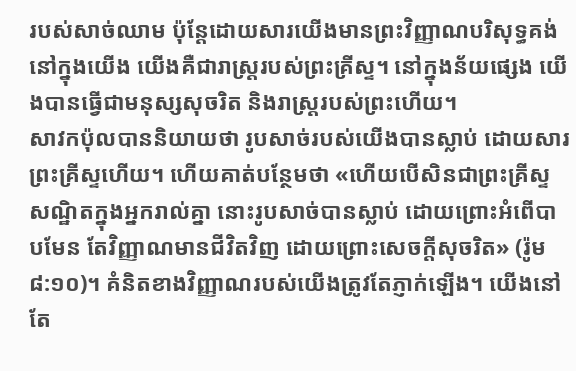របស់សាច់ឈាម ប៉ុន្តែដោយសារយើងមានព្រះវិញ្ញាណបរិសុទ្ធគង់នៅក្នុងយើង យើងគឺជារាស្ត្ររបស់ព្រះគ្រីស្ទ។ នៅក្នុងន័យផ្សេង យើងបានធ្វើជាមនុស្សសុចរិត និងរាស្ត្ររបស់ព្រះហើយ។
សាវកប៉ុលបាននិយាយថា រូបសាច់របស់យើងបានស្លាប់ ដោយសារព្រះគ្រីស្ទហើយ។ ហើយគាត់បន្ថែមថា «ហើយបើសិនជាព្រះគ្រីស្ទសណ្ឋិតក្នុងអ្នករាល់គ្នា នោះរូបសាច់បានស្លាប់ ដោយព្រោះអំពើបាបមែន តែវិញ្ញាណមានជីវិតវិញ ដោយព្រោះសេចក្តីសុចរិត» (រ៉ូម ៨:១០)។ គំនិតខាងវិញ្ញាណរបស់យើងត្រូវតែភ្ញាក់ឡើង។ យើងនៅតែ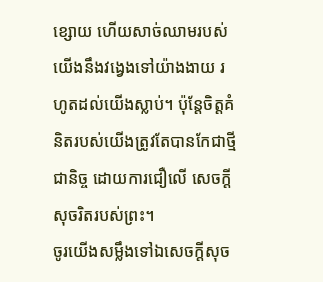ខ្សោយ ហើយសាច់ឈាមរបស់យើងនឹងវង្វេងទៅយ៉ាងងាយ រហូតដល់យើងស្លាប់។ ប៉ុន្តែចិត្តគំនិតរបស់យើងត្រូវតែបានកែជាថ្មីជានិច្ច ដោយការជឿលើ សេចក្តីសុចរិតរបស់ព្រះ។
ចូរយើងសម្លឹងទៅឯសេចក្តីសុច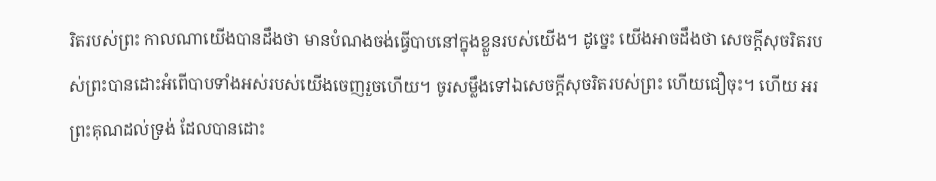រិតរបស់ព្រះ កាលណាយើងបានដឹងថា មានបំណងចង់ធ្វើបាបនៅក្នុងខ្លួនរបស់យើង។ ដូច្នេះ យើងអាចដឹងថា សេចក្តីសុចរិតរបស់ព្រះបានដោះអំពើបាបទាំងអស់របស់យើងចេញរួចហើយ។ ចូរសម្លឹងទៅឯសេចក្តីសុចរិតរបស់ព្រះ ហើយជឿចុះ។ ហើយ អរព្រះគុណដល់ទ្រង់ ដែលបានដោះ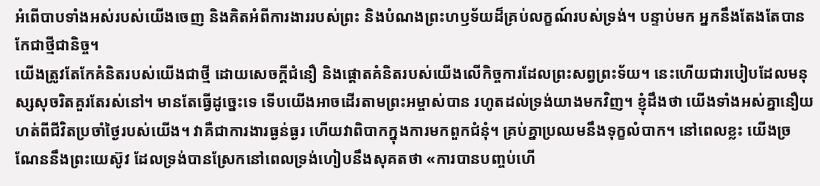អំពើបាបទាំងអស់របស់យើងចេញ និងគិតអំពីការងាររបស់ព្រះ និងបំណងព្រះហឫទ័យដ៏គ្រប់លក្ខណ៍របស់ទ្រង់។ បន្ទាប់មក អ្នកនឹងតែងតែបានកែជាថ្មីជានិច្ច។
យើងត្រូវតែកែគំនិតរបស់យើងជាថ្មី ដោយសេចក្តីជំនឿ និងផ្តោតគំនិតរបស់យើងលើកិច្ចការដែលព្រះសព្វព្រះទ័យ។ នេះហើយជារបៀបដែលមនុស្សសុចរិតគួរតែរស់នៅ។ មានតែធ្វើដូច្នេះទេ ទើបយើងអាចដើរតាមព្រះអម្ចាស់បាន រហូតដល់ទ្រង់យាងមកវិញ។ ខ្ញុំដឹងថា យើងទាំងអស់គ្នានឿយហត់ពីជីវិតប្រចាំថ្ងៃរបស់យើង។ វាគឺជាការងារធ្ងន់ធ្ងរ ហើយវាពិបាកក្នុងការមកពួកជំនុំ។ គ្រប់គ្នាប្រឈមនឹងទុក្ខលំបាក។ នៅពេលខ្លះ យើងច្រណែននឹងព្រះយេស៊ូវ ដែលទ្រង់បានស្រែកនៅពេលទ្រង់ហៀបនឹងសុគតថា «ការបានបញ្ចប់ហើ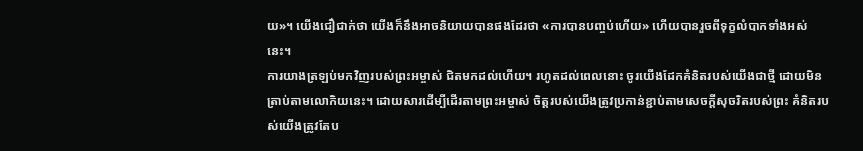យ»។ យើងជឿជាក់ថា យើងក៏នឹងអាចនិយាយបានផងដែរថា «ការបានបញ្ចប់ហើយ» ហើយបានរួចពីទុក្ខលំបាកទាំងអស់នេះ។
ការយាងត្រឡប់មកវិញរបស់ព្រះអម្ចាស់ ជិតមកដល់ហើយ។ រហូតដល់ពេលនោះ ចូរយើងដែកគំនិតរបស់យើងជាថ្មី ដោយមិនត្រាប់តាមលោកិយនេះ។ ដោយសារដើម្បីដើរតាមព្រះអម្ចាស់ ចិត្តរបស់យើងត្រូវប្រកាន់ខ្ជាប់តាមសេចក្តីសុចរិតរបស់ព្រះ គំនិតរបស់យើងត្រូវតែប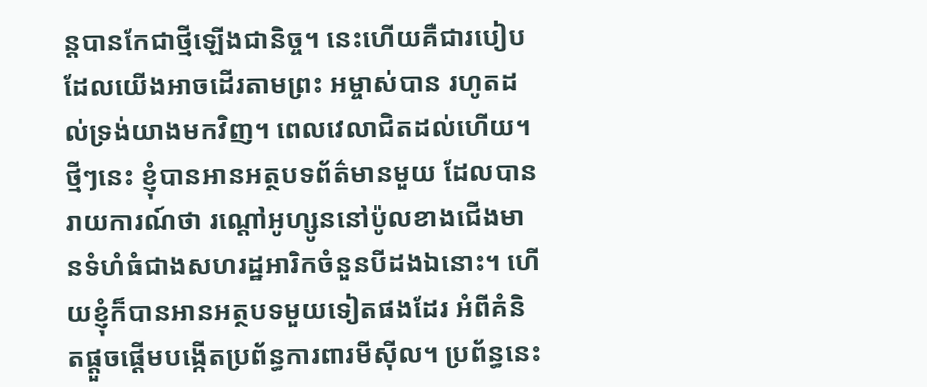ន្តបានកែជាថ្មីឡើងជានិច្ច។ នេះហើយគឺជារបៀបដែលយើងអាចដើរតាមព្រះ អម្ចាស់បាន រហូតដល់ទ្រង់យាងមកវិញ។ ពេលវេលាជិតដល់ហើយ។
ថ្មីៗនេះ ខ្ញុំបានអានអត្ថបទព័ត៌មានមួយ ដែលបានរាយការណ៍ថា រណ្តៅអូហ្សូននៅប៉ូលខាងជើងមានទំហំធំជាងសហរដ្ឋអារិកចំនួនបីដងឯនោះ។ ហើយខ្ញុំក៏បានអានអត្ថបទមួយទៀតផងដែរ អំពីគំនិតផ្តួចផ្តើមបង្កើតប្រព័ន្ធការពារមីស៊ីល។ ប្រព័ន្ធនេះ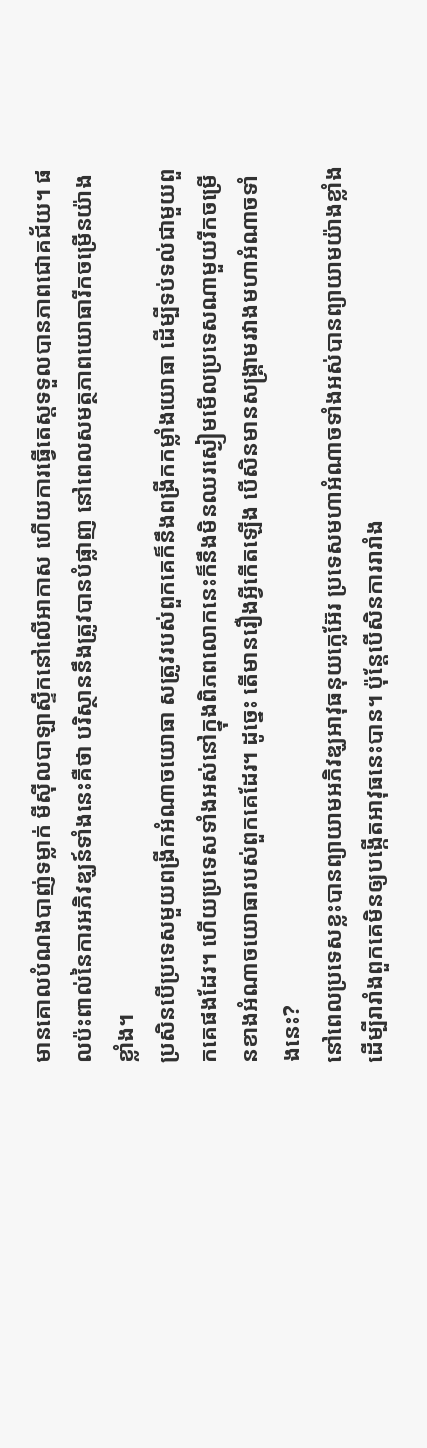មានគោលបំណងបាញ់ទម្លាក់ មីស៊ីលបាឡាស្ទីកនៅលើអាកាស ហើយការធ្វើតេស្តទទួលបានភាពជោគជ័យ។ ផលប៉ះពាល់នៃការអភិវឌ្ឃន៍ទាំងនេះគឺថា បរិស្ថាននឹងត្រូវបានបំផ្លាញ នៅពេលសមត្ថភាពយោធារីកចម្រើនយ៉ាងខ្លាំង។
ប្រសិនបើប្រទេសមួយពង្រីកអំណាចយោធា សត្រូវរបស់ពួកគេក៏នឹងពង្រីកកម្លាំងយោធា ដើម្បីទប់ទល់ជាមួយពួកគេផងដែរ។ ហើយប្រទេសទាំងអស់នៅក្នុងពិភពលោកនេះក៏នឹងមិនឈរស្ងៀមមើលប្រទេសណាមួយរីកចម្រើនខាងអំណាចយោធារបស់ពួកគេដែរ។ ដូច្នេះ តើមានរឿងអ្វីកើតឡើង បើសិនមានសង្រ្គាមរវាងមហាអំណាចទាំងនេះ?
នៅពេលប្រទេសខ្លះបានព្យាយាមអភិវឌ្ឃអាវុធនុយក្លេអ៊ែរ ប្រទេសមហាអំណាចទាំងអស់បានព្យាយាមយ៉ាងខ្លាំង ដើម្បីរារាំងពួកគេមិនឲ្យបង្កើតអាវុធនេះបាន។ ប៉ុន្តែបើសិនការរារាំង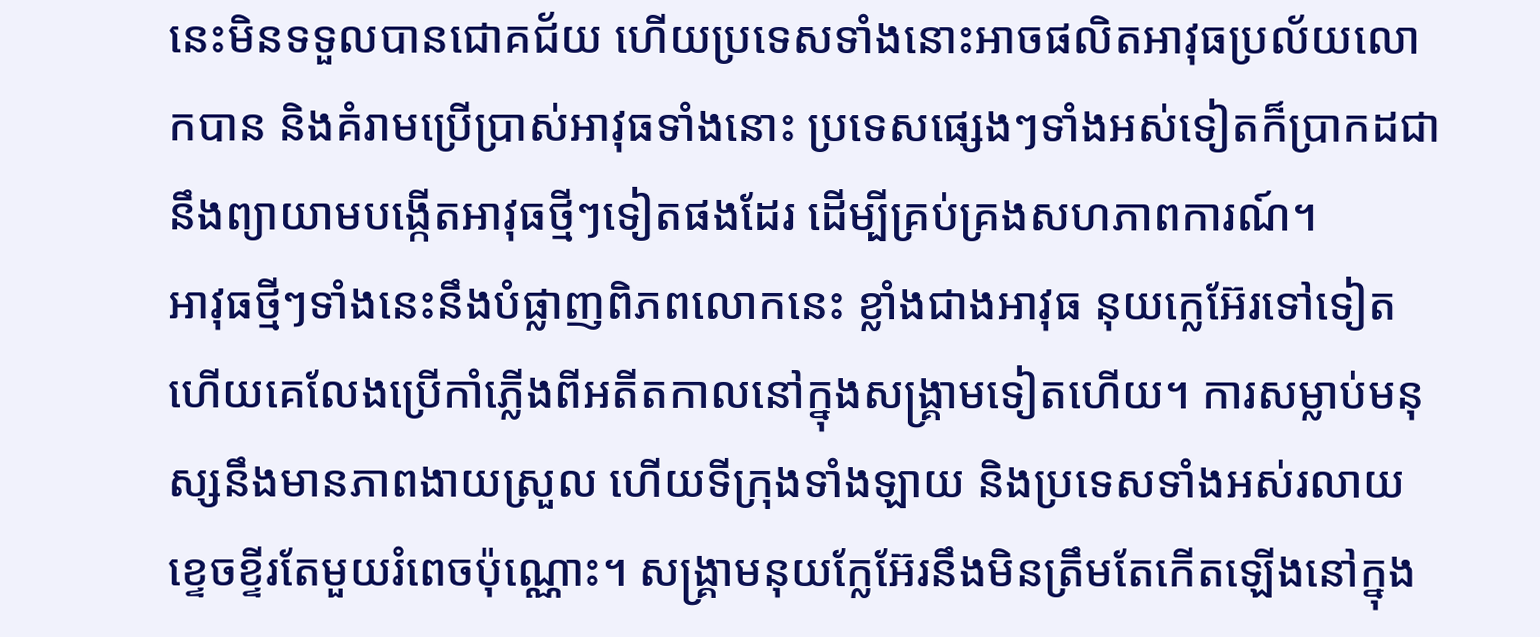នេះមិនទទួលបានជោគជ័យ ហើយប្រទេសទាំងនោះអាចផលិតអាវុធប្រល័យលោកបាន និងគំរាមប្រើប្រាស់អាវុធទាំងនោះ ប្រទេសផ្សេងៗទាំងអស់ទៀតក៏ប្រាកដជានឹងព្យាយាមបង្កើតអាវុធថ្មីៗទៀតផងដែរ ដើម្បីគ្រប់គ្រងសហភាពការណ៍។
អាវុធថ្មីៗទាំងនេះនឹងបំផ្លាញពិភពលោកនេះ ខ្លាំងជាងអាវុធ នុយក្លេអ៊ែរទៅទៀត ហើយគេលែងប្រើកាំភ្លើងពីអតីតកាលនៅក្នុងសង្រ្គាមទៀតហើយ។ ការសម្លាប់មនុស្សនឹងមានភាពងាយស្រួល ហើយទីក្រុងទាំងឡាយ និងប្រទេសទាំងអស់រលាយខ្ទេចខ្ទីរតែមួយរំពេចប៉ុណ្ណោះ។ សង្រ្គាមនុយក្លែអ៊ែរនឹងមិនត្រឹមតែកើតឡើងនៅក្នុង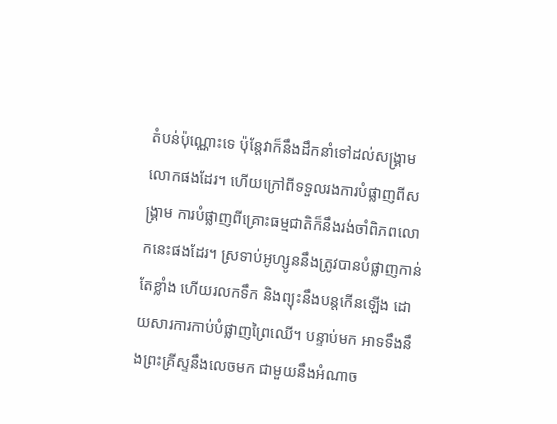តំបន់ប៉ុណ្ណោះទេ ប៉ុន្តែវាក៏នឹងដឹកនាំទៅដល់សង្រ្គាមលោកផងដែរ។ ហើយក្រៅពីទទួលរងការបំផ្លាញពីសង្រ្គាម ការបំផ្លាញពីគ្រោះធម្មជាតិក៏នឹងរង់ចាំពិភពលោកនេះផងដែរ។ ស្រទាប់អូហ្សូននឹងត្រូវបានបំផ្លាញកាន់តែខ្លាំង ហើយរលកទឹក និងព្យុះនឹងបន្តកើនឡើង ដោយសារការកាប់បំផ្លាញព្រៃឈើ។ បន្ទាប់មក អាទទឹងនឹងព្រះគ្រីស្ទនឹងលេចមក ជាមួយនឹងអំណាច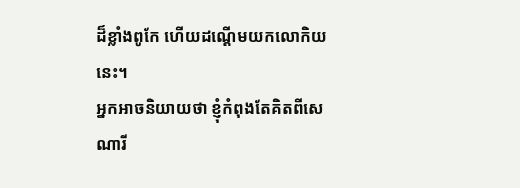ដ៏ខ្លាំងពូកែ ហើយដណ្តើមយកលោកិយនេះ។
អ្នកអាចនិយាយថា ខ្ញុំកំពុងតែគិតពីសេណារី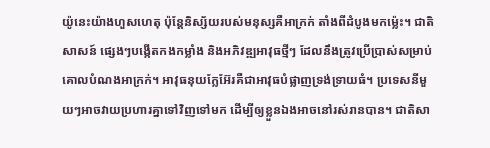យ៉ូនេះយ៉ាងហួសហេតុ ប៉ុន្តែនិស្ស័យរបស់មនុស្សគឺអាក្រក់ តាំងពីដំបូងមកម៉្លេះ។ ជាតិសាសន៍ ផ្សេងៗបង្កើតកងកម្លាំង និងអភិវឌ្ឍអាវុធថ្មីៗ ដែលនឹងត្រូវប្រើប្រាស់សម្រាប់គោលបំណងអាក្រក់។ អាវុធនុយក្លែអ៊ែរគឺជាអាវុធបំផ្លាញទ្រង់ទ្រាយធំ។ ប្រទេសនីមួយៗអាចវាយប្រហារគ្នាទៅវិញទៅមក ដើម្បីឲ្យខ្លួនឯងអាចនៅរស់រានបាន។ ជាតិសា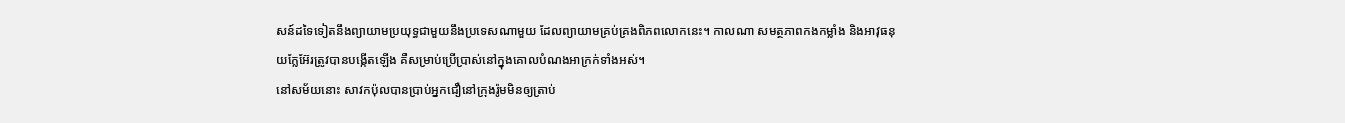សន៍ដទៃទៀតនឹងព្យាយាមប្រយុទ្ធជាមួយនឹងប្រទេសណាមួយ ដែលព្យាយាមគ្រប់គ្រងពិភពលោកនេះ។ កាលណា សមត្ថភាពកងកម្លាំង និងអាវុធនុយក្លែអ៊ែរត្រូវបានបង្កើតឡើង គឺសម្រាប់ប្រើប្រាស់នៅក្នុងគោលបំណងអាក្រក់ទាំងអស់។
នៅសម័យនោះ សាវកប៉ុលបានប្រាប់អ្នកជឿនៅក្រុងរ៉ូមមិនឲ្យត្រាប់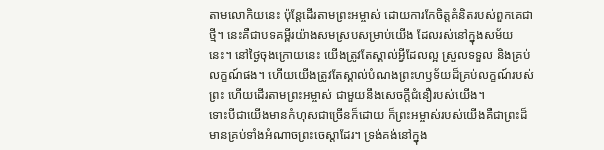តាមលោកិយនេះ ប៉ុន្តែដើរតាមព្រះអម្ចាស់ ដោយការកែចិត្តគំនិតរបស់ពួកគេជាថ្មី។ នេះគឺជាបទគម្ពីរយ៉ាងសមស្របសម្រាប់យើង ដែលរស់នៅក្នុងសម័យនេះ។ នៅថ្ងៃចុងក្រោយនេះ យើងត្រូវតែស្គាល់អ្វីដែលល្អ ស្រួលទទួល និងគ្រប់លក្ខណ៍ផង។ ហើយយើងត្រូវតែស្គាល់បំណងព្រះហឫទ័យដ៏គ្រប់លក្ខណ៍របស់ព្រះ ហើយដើរតាមព្រះអម្ចាស់ ជាមួយនឹងសេចក្តីជំនឿរបស់យើង។
ទោះបីជាយើងមានកំហុសជាច្រើនក៏ដោយ ក៏ព្រះអម្ចាស់របស់យើងគឺជាព្រះដ៏មានគ្រប់ទាំងអំណាចព្រះចេស្តាដែរ។ ទ្រង់គង់នៅក្នុង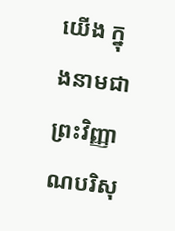យើង ក្នុងនាមជាព្រះវិញ្ញាណបរិសុ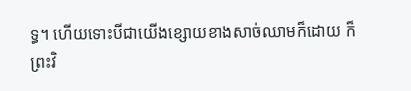ទ្ធ។ ហើយទោះបីជាយើងខ្សោយខាងសាច់ឈាមក៏ដោយ ក៏ព្រះវិ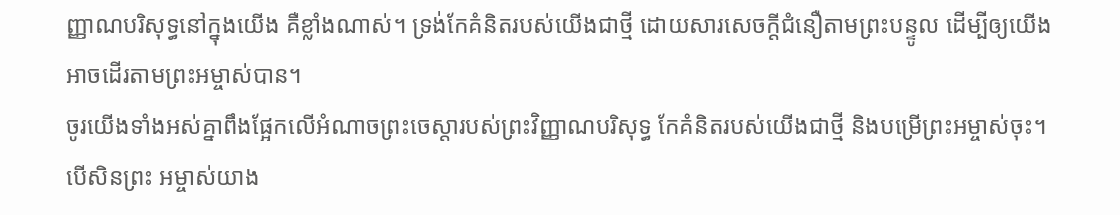ញ្ញាណបរិសុទ្ធនៅក្នុងយើង គឺខ្លាំងណាស់។ ទ្រង់កែគំនិតរបស់យើងជាថ្មី ដោយសារសេចក្តីជំនឿតាមព្រះបន្ទូល ដើម្បីឲ្យយើងអាចដើរតាមព្រះអម្ចាស់បាន។
ចូរយើងទាំងអស់គ្នាពឹងផ្អែកលើអំណាចព្រះចេស្តារបស់ព្រះវិញ្ញាណបរិសុទ្ធ កែគំនិតរបស់យើងជាថ្មី និងបម្រើព្រះអម្ចាស់ចុះ។ បើសិនព្រះ អម្ចាស់យាង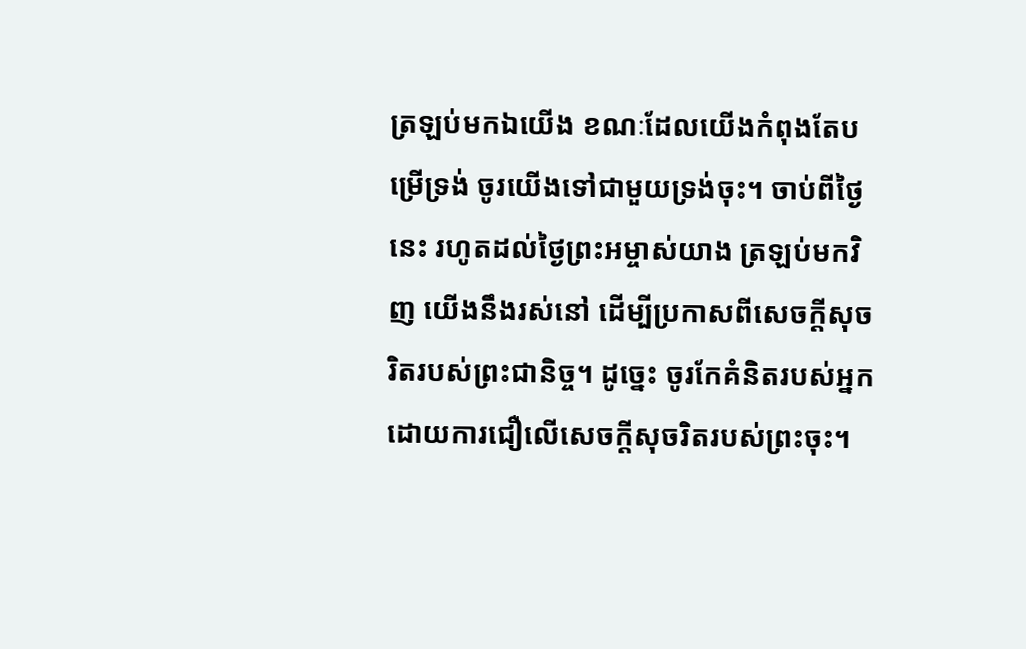ត្រឡប់មកឯយើង ខណៈដែលយើងកំពុងតែបម្រើទ្រង់ ចូរយើងទៅជាមួយទ្រង់ចុះ។ ចាប់ពីថ្ងៃនេះ រហូតដល់ថ្ងៃព្រះអម្ចាស់យាង ត្រឡប់មកវិញ យើងនឹងរស់នៅ ដើម្បីប្រកាសពីសេចក្តីសុចរិតរបស់ព្រះជានិច្ច។ ដូច្នេះ ចូរកែគំនិតរបស់អ្នក ដោយការជឿលើសេចក្តីសុចរិតរបស់ព្រះចុះ។